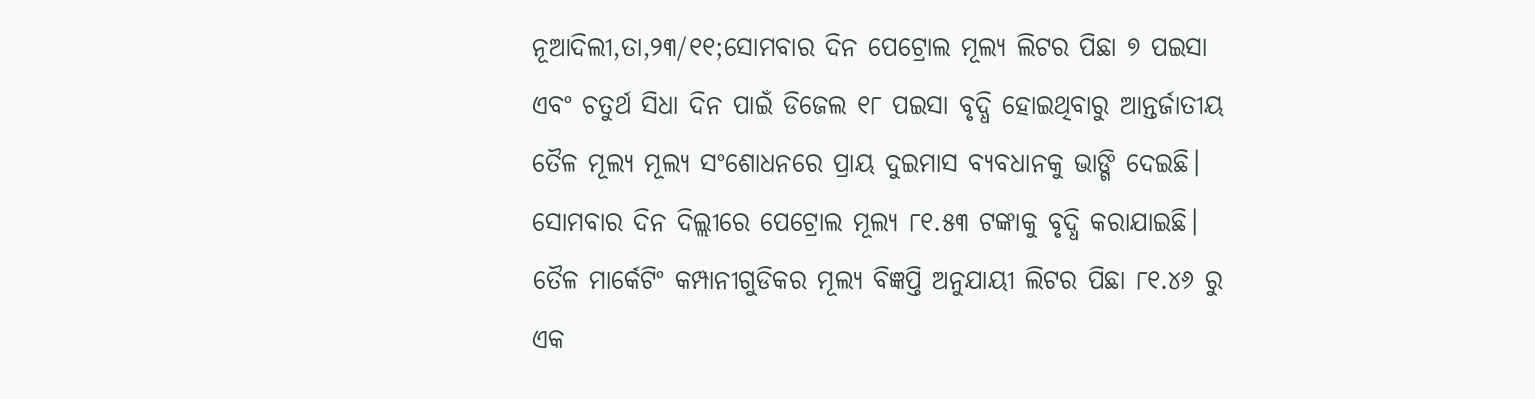ନୂଆଦିଲୀ,ତା,୨୩/୧୧;ସୋମବାର ଦିନ ପେଟ୍ରୋଲ ମୂଲ୍ୟ ଲିଟର ପିଛା ୭ ପଇସା ଏବଂ ଚତୁର୍ଥ ସିଧା ଦିନ ପାଇଁ ଡିଜେଲ ୧୮ ପଇସା ବୃଦ୍ଧି ହୋଇଥିବାରୁ ଆନ୍ତର୍ଜାତୀୟ ତୈଳ ମୂଲ୍ୟ ମୂଲ୍ୟ ସଂଶୋଧନରେ ପ୍ରାୟ ଦୁଇମାସ ବ୍ୟବଧାନକୁ ଭାଙ୍ଗି ଦେଇଛି। ସୋମବାର ଦିନ ଦିଲ୍ଲୀରେ ପେଟ୍ରୋଲ ମୂଲ୍ୟ ୮୧.୫୩ ଟଙ୍କାକୁ ବୃଦ୍ଧି କରାଯାଇଛି। ତୈଳ ମାର୍କେଟିଂ କମ୍ପାନୀଗୁଡିକର ମୂଲ୍ୟ ବିଜ୍ଞପ୍ତି ଅନୁଯାୟୀ ଲିଟର ପିଛା ୮୧.୪୬ ରୁ ଏକ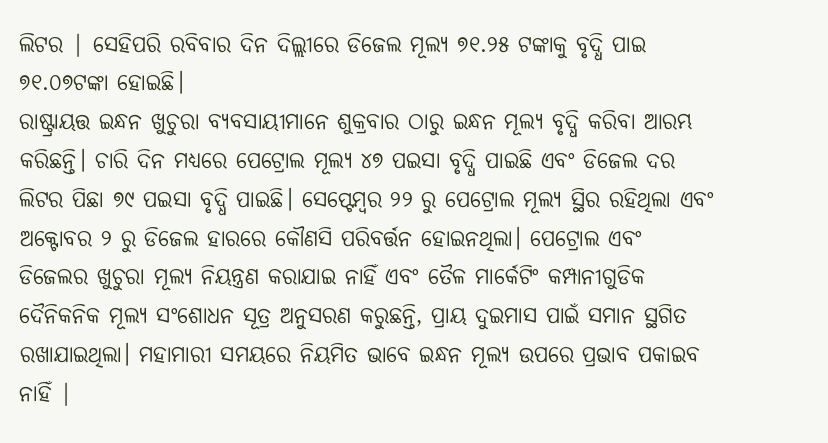ଲିଟର | ସେହିପରି ରବିବାର ଦିନ ଦିଲ୍ଲୀରେ ଡିଜେଲ ମୂଲ୍ୟ ୭୧.୨୫ ଟଙ୍କାକୁ ବୃଦ୍ଧି ପାଇ ୭୧.୦୭ଟଙ୍କା ହୋଇଛି।
ରାଷ୍ଟ୍ରାୟତ୍ତ ଇନ୍ଧନ ଖୁଚୁରା ବ୍ୟବସାୟୀମାନେ ଶୁକ୍ରବାର ଠାରୁ ଇନ୍ଧନ ମୂଲ୍ୟ ବୃଦ୍ଧି କରିବା ଆରମ୍ଭ କରିଛନ୍ତି। ଚାରି ଦିନ ମଧ୍ୟରେ ପେଟ୍ରୋଲ ମୂଲ୍ୟ ୪୭ ପଇସା ବୃଦ୍ଧି ପାଇଛି ଏବଂ ଡିଜେଲ ଦର ଲିଟର ପିଛା ୭୯ ପଇସା ବୃଦ୍ଧି ପାଇଛି। ସେପ୍ଟେମ୍ବର ୨୨ ରୁ ପେଟ୍ରୋଲ ମୂଲ୍ୟ ସ୍ଥିର ରହିଥିଲା ଏବଂ ଅକ୍ଟୋବର ୨ ରୁ ଡିଜେଲ ହାରରେ କୌଣସି ପରିବର୍ତ୍ତନ ହୋଇନଥିଲା। ପେଟ୍ରୋଲ ଏବଂ ଡିଜେଲର ଖୁଚୁରା ମୂଲ୍ୟ ନିୟନ୍ତ୍ରଣ କରାଯାଇ ନାହିଁ ଏବଂ ତୈଳ ମାର୍କେଟିଂ କମ୍ପାନୀଗୁଡିକ ଦୈନିକନିକ ମୂଲ୍ୟ ସଂଶୋଧନ ସୂତ୍ର ଅନୁସରଣ କରୁଛନ୍ତି, ପ୍ରାୟ ଦୁଇମାସ ପାଇଁ ସମାନ ସ୍ଥଗିତ ରଖାଯାଇଥିଲା। ମହାମାରୀ ସମୟରେ ନିୟମିତ ଭାବେ ଇନ୍ଧନ ମୂଲ୍ୟ ଉପରେ ପ୍ରଭାବ ପକାଇବ ନାହିଁ |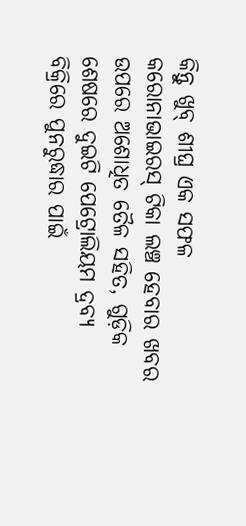କିନ୍ତୁ ଖୁବ୍ ଶୀଘ୍ର ଏକ ସଫଳ କରୋନାଭାଇରସ୍ ଟିକା ଲଞ୍ଚ ହେବାର ଖବର ଉପରେ ଅଶୋଧିତ ତୈଳ ସହିତ, ଗୁଡ଼ିକ ଶେଷରେ ଦୁଇଟି ପେଟ୍ରୋଲିୟମ ଦ୍ରବ୍ୟ ବିକ୍ରିରେ ପୁନରୁଦ୍ଧାର ପାଇଁ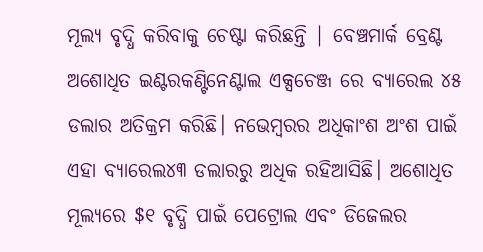ମୂଲ୍ୟ ବୃଦ୍ଧି କରିବାକୁ ଚେଷ୍ଟା କରିଛନ୍ତି | ବେଞ୍ଚମାର୍କ ବ୍ରେଣ୍ଟ ଅଶୋଧିତ ଇଣ୍ଟରକଣ୍ଟିନେଣ୍ଟାଲ ଏକ୍ସଚେଞ୍ଜ ରେ ବ୍ୟାରେଲ ୪୫ ଡଲାର ଅତିକ୍ରମ କରିଛି। ନଭେମ୍ବରର ଅଧିକାଂଶ ଅଂଶ ପାଇଁ ଏହା ବ୍ୟାରେଲ୪୩ ଡଲାରରୁ ଅଧିକ ରହିଆସିଛି। ଅଶୋଧିତ ମୂଲ୍ୟରେ $୧ ବୃଦ୍ଧି ପାଇଁ ପେଟ୍ରୋଲ ଏବଂ ଡିଜେଲର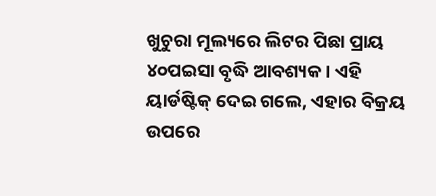ଖୁଚୁରା ମୂଲ୍ୟରେ ଲିଟର ପିଛା ପ୍ରାୟ ୪୦ପଇସା ବୃଦ୍ଧି ଆବଶ୍ୟକ। ଏହି ୟାର୍ଡଷ୍ଟିକ୍ ଦେଇ ଗଲେ, ଏହାର ବିକ୍ରୟ ଉପରେ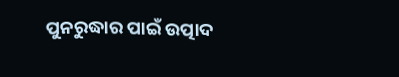ପୁନରୁଦ୍ଧାର ପାଇଁ ଉତ୍ପାଦ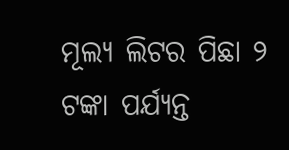ମୂଲ୍ୟ ଲିଟର ପିଛା ୨ ଟଙ୍କା ପର୍ଯ୍ୟନ୍ତ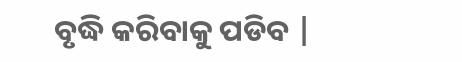ବୃଦ୍ଧି କରିବାକୁ ପଡିବ |